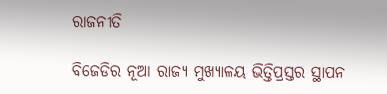ରାଜନୀତି

ବିଜେଡିର ନୂଆ ରାଜ୍ୟ ମୁଖ୍ୟାଳୟ ଭିତ୍ତିପ୍ରସ୍ତର ସ୍ଥାପନ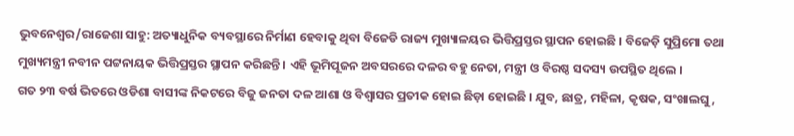ଭୁବନେଶ୍ୱର/ରାଜେଶା ସାହୁ: ଅତ୍ୟାଧୁନିକ ବ୍ୟବସ୍ଥାରେ ନିର୍ମାଣ ହେବାକୁ ଥିବା ବିଜେଡି ରାଜ୍ୟ ମୁଖ୍ୟାଳୟର ଭିତ୍ତିପ୍ରସ୍ତର ସ୍ଥାପନ ହୋଇଛି । ବିଜେଡ଼ି ସୁପ୍ରିମୋ ତଥା ମୁଖ୍ୟମନ୍ତ୍ରୀ ନବୀନ ପଟ୍ଟନାୟକ ଭିତ୍ତିପ୍ରସ୍ତର ସ୍ଥାପନ କରିଛନ୍ତି । ଏହି ଭୂମିପୂଜନ ଅବସରରେ ଦଳର ବହୁ ନେତା, ମନ୍ତ୍ରୀ ଓ ବିରଷ୍ଠ ସଦସ୍ୟ ଉପସ୍ଥିତ ଥିଲେ ।
ଗତ ୨୩ ବର୍ଷ ଭିତରେ ଓଡିଶା ବାସୀଙ୍କ ନିକଟରେ ବିଜୁ ଜନତା ଦଳ ଆଶା ଓ ବିଶ୍ଵାସର ପ୍ରତୀକ ହୋଇ ଛିଡ଼ା ହୋଇଛି । ଯୁବ, ଛାତ୍ର, ମହିଳା, କୃଷକ, ସଂଖାଲଘୁ,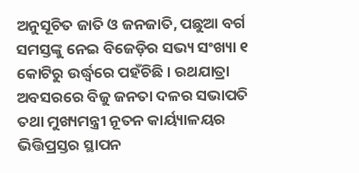ଅନୁସୂଚିତ ଜାତି ଓ ଜନଜାତି, ପଛୁଆ ବର୍ଗ ସମସ୍ତଙ୍କୁ ନେଇ ବିଜେଡ଼ିର ସଭ୍ୟ ସଂଖ୍ୟା ୧ କୋଟିରୁ ଉର୍ଦ୍ଧ୍ବରେ ପହଁଚିଛି । ରଥଯାତ୍ରା ଅବସରରେ ବିଜୁ ଜନତା ଦଳର ସଭାପତି ତଥା ମୁଖ୍ୟମନ୍ତ୍ରୀ ନୂତନ କାର୍ୟ୍ୟାଳୟର ଭିତ୍ତିପ୍ରସ୍ତର ସ୍ଥାପନ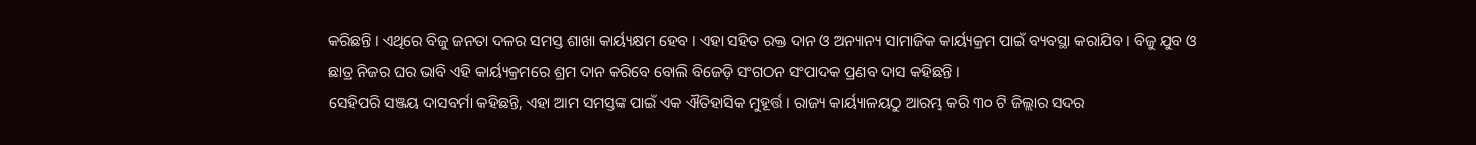କରିଛନ୍ତି । ଏଥିରେ ବିଜୁ ଜନତା ଦଳର ସମସ୍ତ ଶାଖା କାର୍ୟ୍ୟକ୍ଷମ ହେବ । ଏହା ସହିତ ରକ୍ତ ଦାନ ଓ ଅନ୍ୟାନ୍ୟ ସାମାଜିକ କାର୍ୟ୍ୟକ୍ରମ ପାଇଁ ବ୍ୟବସ୍ଥା କରାଯିବ । ବିଜୁ ଯୁବ ଓ ଛାତ୍ର ନିଜର ଘର ଭାବି ଏହି କାର୍ୟ୍ୟକ୍ରମରେ ଶ୍ରମ ଦାନ କରିବେ ବୋଲି ବିଜେଡ଼ି ସଂଗଠନ ସଂପାଦକ ପ୍ରଣବ ଦାସ କହିଛନ୍ତି ।
ସେହିପରି ସଞ୍ଜୟ ଦାସବର୍ମା କହିଛନ୍ତି, ଏହା ଆମ ସମସ୍ତଙ୍କ ପାଇଁ ଏକ ଐତିହାସିକ ମୁହୂର୍ତ୍ତ । ରାଜ୍ୟ କାର୍ୟ୍ୟାଳୟଠୁ ଆରମ୍ଭ କରି ୩୦ ଟି ଜିଲ୍ଲାର ସଦର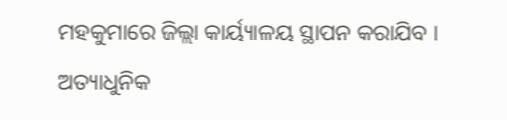ମହକୁମାରେ ଜିଲ୍ଲା କାର୍ୟ୍ୟାଳୟ ସ୍ଥାପନ କରାଯିବ । ଅତ୍ୟାଧୁନିକ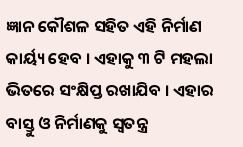ଜ୍ଞାନ କୌଶଳ ସହିତ ଏହି ନିର୍ମାଣ କାର୍ୟ୍ୟ ହେବ । ଏହାକୁ ୩ ଟି ମହଲା ଭିତରେ ସଂକ୍ଷିପ୍ତ ରଖାଯିବ । ଏହାର ବାସ୍ତୁ ଓ ନିର୍ମାଣକୁ ସ୍ୱତନ୍ତ୍ର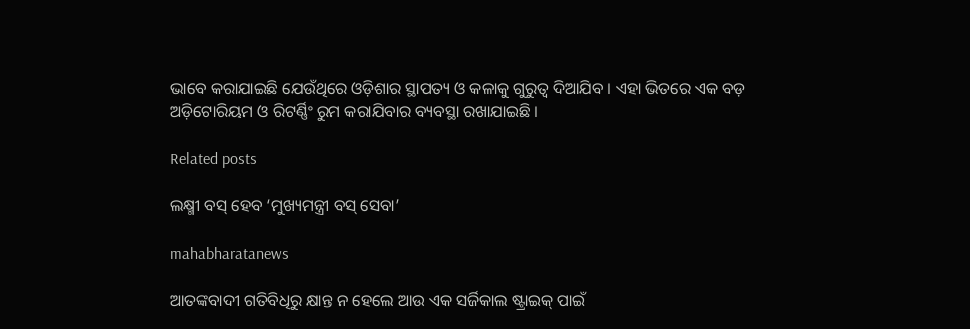ଭାବେ କରାଯାଇଛି ଯେଉଁଥିରେ ଓଡ଼ିଶାର ସ୍ଥାପତ୍ୟ ଓ କଳାକୁ ଗୁରୁତ୍ୱ ଦିଆଯିବ । ଏହା ଭିତରେ ଏକ ବଡ଼ ଅଡ଼ିଟୋରିୟମ ଓ ରିଟର୍ଣ୍ଣିଂ ରୁମ କରାଯିବାର ବ୍ୟବସ୍ଥା ରଖାଯାଇଛି ।

Related posts

ଲକ୍ଷ୍ମୀ ବସ୍ ହେବ ‘ମୁଖ୍ୟମନ୍ତ୍ରୀ ବସ୍ ସେବା’

mahabharatanews

ଆତଙ୍କବାଦୀ ଗତିବିଧିରୁ କ୍ଷାନ୍ତ ନ ହେଲେ ଆଉ ଏକ ସର୍ଜିକାଲ ଷ୍ଟ୍ରାଇକ୍ ପାଇଁ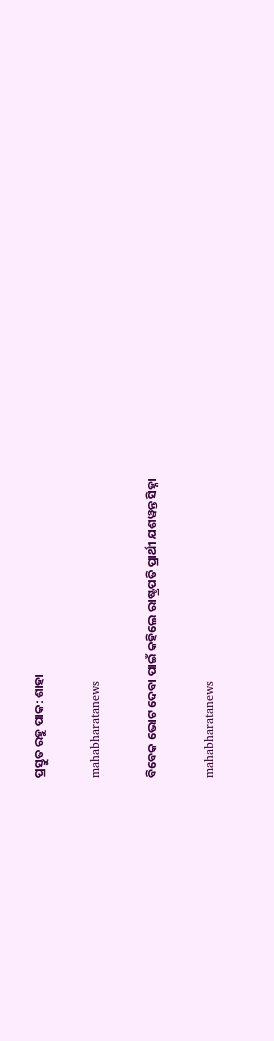ପ୍ରସ୍ତୁତ ରହୁ ପାକ: ଶାହା

mahabharatanews

ବିବେକ ଭୋଟ ଦେବା ପାଇଁ କହିଲେ ରାଷ୍ଟ୍ରପତି ପ୍ରାର୍ଥୀ ଯଶୱନ୍ତ ସିହ୍ନା

mahabharatanews